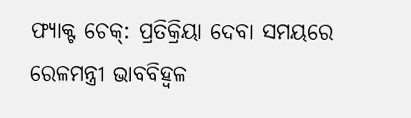ଫ୍ୟାକ୍ଟ ଚେକ୍: ପ୍ରତିକ୍ରିୟା ଦେବା ସମୟରେ ରେଳମନ୍ତ୍ରୀ ଭାବବିହ୍ଵଳ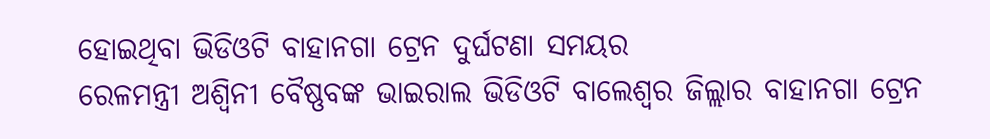ହୋଇଥିବା ଭିଡିଓଟି ବାହାନଗା ଟ୍ରେନ ଦୁର୍ଘଟଣା ସମୟର
ରେଳମନ୍ତ୍ରୀ ଅଶ୍ୱିନୀ ବୈଷ୍ଣବଙ୍କ ଭାଇରାଲ ଭିଡିଓଟି ବାଲେଶ୍ୱର ଜିଲ୍ଲାର ବାହାନଗା ଟ୍ରେନ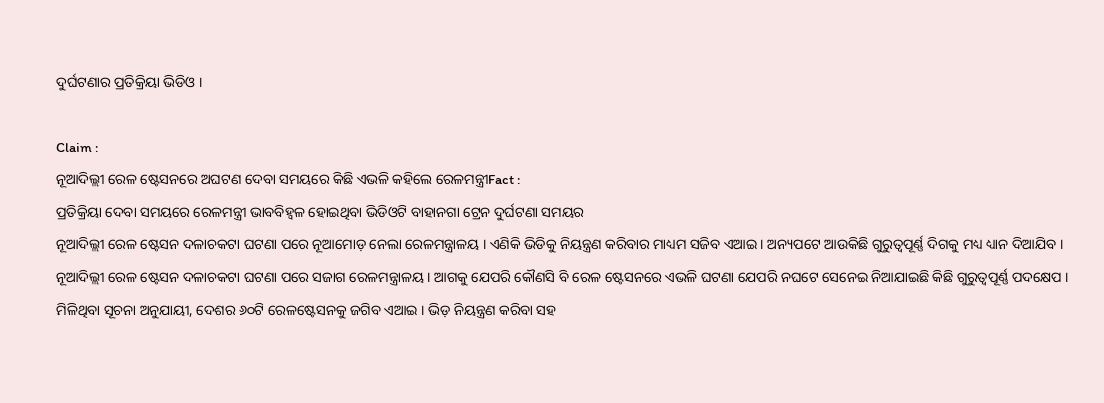ଦୁର୍ଘଟଣାର ପ୍ରତିକ୍ରିୟା ଭିଡିଓ ।

Claim :
ନୂଆଦିଲ୍ଲୀ ରେଳ ଷ୍ଟେସନରେ ଅଘଟଣ ଦେବା ସମୟରେ କିଛି ଏଭଳି କହିଲେ ରେଳମନ୍ତ୍ରୀFact :
ପ୍ରତିକ୍ରିୟା ଦେବା ସମୟରେ ରେଳମନ୍ତ୍ରୀ ଭାବବିହ୍ଵଳ ହୋଇଥିବା ଭିଡିଓଟି ବାହାନଗା ଟ୍ରେନ ଦୁର୍ଘଟଣା ସମୟର
ନୂଆଦିଲ୍ଲୀ ରେଳ ଷ୍ଟେସନ ଦଳାଚକଟା ଘଟଣା ପରେ ନୂଆମୋଡ଼ ନେଲା ରେଳମନ୍ତ୍ରାଳୟ । ଏଣିକି ଭିଡିକୁ ନିୟନ୍ତ୍ରଣ କରିବାର ମାଧ୍ୟମ ସଜିବ ଏଆଇ । ଅନ୍ୟପଟେ ଆଉକିଛି ଗୁରୁତ୍ବପୂର୍ଣ୍ଣ ଦିଗକୁ ମଧ୍ୟ ଧ୍ୟାନ ଦିଆଯିବ । ନୂଆଦିଲ୍ଲୀ ରେଳ ଷ୍ଟେସନ ଦଳାଚକଟା ଘଟଣା ପରେ ସଜାଗ ରେଳମନ୍ତ୍ରାଳୟ । ଆଗକୁ ଯେପରି କୌଣସି ବି ରେଳ ଷ୍ଟେସନରେ ଏଭଳି ଘଟଣା ଯେପରି ନଘଟେ ସେନେଇ ନିଆଯାଇଛି କିଛି ଗୁରୁତ୍ବପୂର୍ଣ୍ଣ ପଦକ୍ଷେପ । ମିଳିଥିବା ସୂଚନା ଅନୁଯାୟୀ, ଦେଶର ୬୦ଟି ରେଳଷ୍ଟେସନକୁ ଜଗିବ ଏଆଇ । ଭିଡ଼ ନିୟନ୍ତ୍ରଣ କରିବା ସହ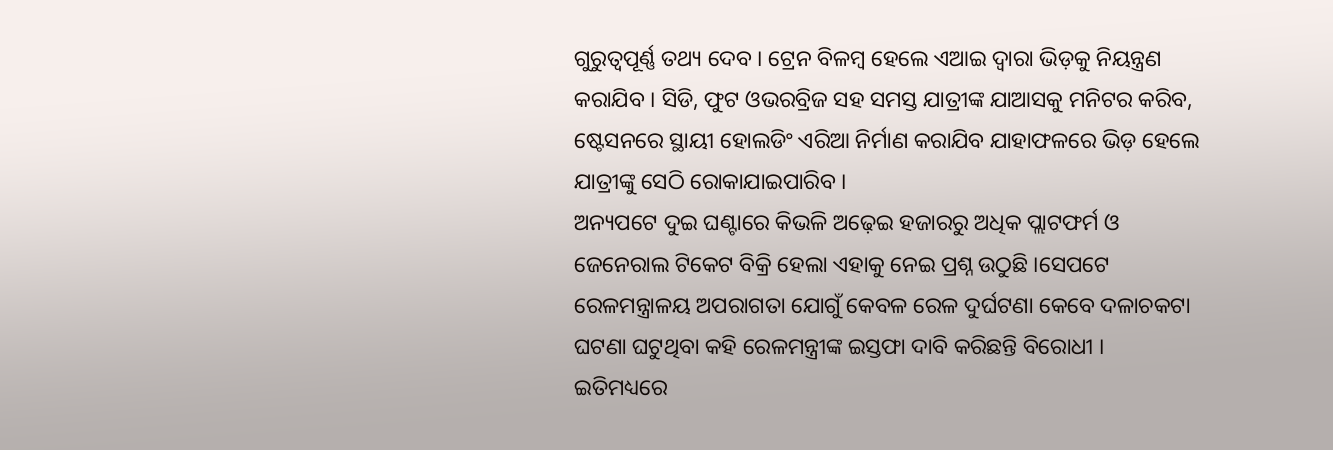ଗୁରୁତ୍ବପୂର୍ଣ୍ଣ ତଥ୍ୟ ଦେବ । ଟ୍ରେନ ବିଳମ୍ବ ହେଲେ ଏଆଇ ଦ୍ବାରା ଭିଡ଼କୁ ନିୟନ୍ତ୍ରଣ କରାଯିବ । ସିଡି, ଫୁଟ ଓଭରବ୍ରିଜ ସହ ସମସ୍ତ ଯାତ୍ରୀଙ୍କ ଯାଆସକୁ ମନିଟର କରିବ, ଷ୍ଟେସନରେ ସ୍ଥାୟୀ ହୋଲଡିଂ ଏରିଆ ନିର୍ମାଣ କରାଯିବ ଯାହାଫଳରେ ଭିଡ଼ ହେଲେ ଯାତ୍ରୀଙ୍କୁ ସେଠି ରୋକାଯାଇପାରିବ ।
ଅନ୍ୟପଟେ ଦୁଇ ଘଣ୍ଟାରେ କିଭଳି ଅଢ଼େଇ ହଜାରରୁ ଅଧିକ ପ୍ଲାଟଫର୍ମ ଓ ଜେନେରାଲ ଟିକେଟ ବିକ୍ରି ହେଲା ଏହାକୁ ନେଇ ପ୍ରଶ୍ନ ଉଠୁଛି ।ସେପଟେ ରେଳମନ୍ତ୍ରାଳୟ ଅପରାଗତା ଯୋଗୁଁ କେବଳ ରେଳ ଦୁର୍ଘଟଣା କେବେ ଦଳାଚକଟା ଘଟଣା ଘଟୁଥିବା କହି ରେଳମନ୍ତ୍ରୀଙ୍କ ଇସ୍ତଫା ଦାବି କରିଛନ୍ତି ବିରୋଧୀ ।
ଇତିମଧ୍ୟରେ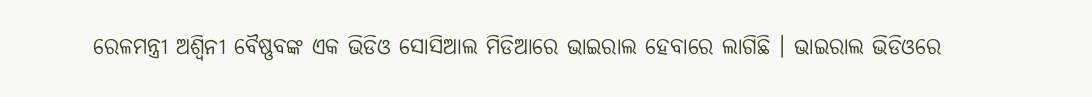ରେଳମନ୍ତ୍ରୀ ଅଶ୍ୱିନୀ ବୈଷ୍ଣବଙ୍କ ଏକ ଭିଡିଓ ସୋସିଆଲ ମିଡିଆରେ ଭାଇରାଲ ହେବାରେ ଲାଗିଛି । ଭାଇରାଲ ଭିଡିଓରେ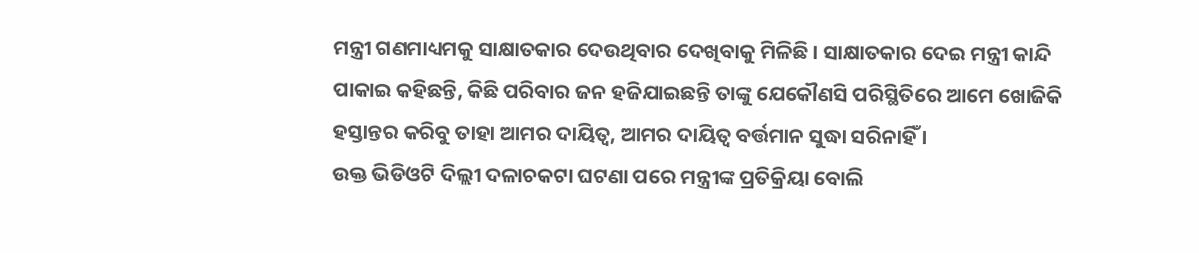ମନ୍ତ୍ରୀ ଗଣମାଧ୍ୟମକୁ ସାକ୍ଷାତକାର ଦେଉଥିବାର ଦେଖିବାକୁ ମିଳିଛି । ସାକ୍ଷାତକାର ଦେଇ ମନ୍ତ୍ରୀ କାନ୍ଦି ପାକାଇ କହିଛନ୍ତି, କିଛି ପରିବାର ଜନ ହଜିଯାଇଛନ୍ତି ତାଙ୍କୁ ଯେକୌଣସି ପରିସ୍ଥିତିରେ ଆମେ ଖୋଜିକି ହସ୍ତାନ୍ତର କରିବୁ ତାହା ଆମର ଦାୟିତ୍ବ, ଆମର ଦାୟିତ୍ୱ ବର୍ତ୍ତମାନ ସୁଦ୍ଧା ସରିନାହିଁ ।
ଉକ୍ତ ଭିଡିଓଟି ଦିଲ୍ଲୀ ଦଳାଚକଟା ଘଟଣା ପରେ ମନ୍ତ୍ରୀଙ୍କ ପ୍ରତିକ୍ରିୟା ବୋଲି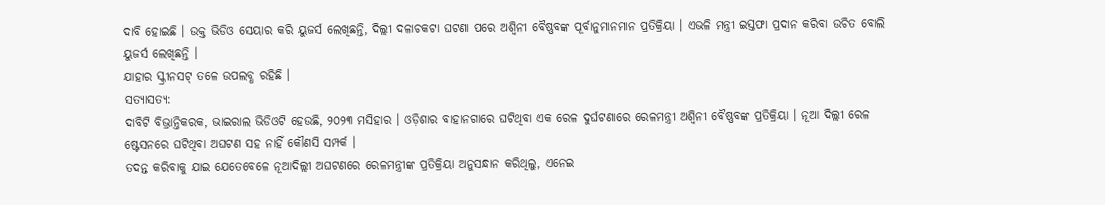ଦାବି ହୋଇଛି । ଉକ୍ତ ଭିଡିଓ ସେୟାର କରି ୟୁଜର୍ସ ଲେଖିଛନ୍ତି, ଦିଲ୍ଲୀ ଦଳାଚକଟା ଘଟଣା ପରେ ଅଶ୍ୱିନୀ ବୈଷ୍ଣବଙ୍କ ପୂର୍ବାନୁମାନମାନ ପ୍ରତିକ୍ରିୟା । ଏଭଳି ମନ୍ତ୍ରୀ ଇସ୍ତଫା ପ୍ରଦାନ କରିବା ଉଚିତ ବୋଲି ୟୁଜର୍ସ ଲେଖିଛନ୍ତି ।
ଯାହାର ସ୍କ୍ରୀନସଟ୍ ତଳେ ଉପଲବ୍ଧ ରହିଛି ।
ସତ୍ୟାସତ୍ୟ:
ଦାବିଟି ବିଭ୍ରାନ୍ତିକରକ, ଭାଇରାଲ ଭିଡିଓଟି ହେଉଛି, ୨୦୨୩ ମସିହାର । ଓଡ଼ିଶାର ବାହାନଗାରେ ଘଟିଥିବା ଏକ ରେଳ ଦୁର୍ଘଟଣାରେ ରେଳମନ୍ତ୍ରୀ ଅଶ୍ୱିନୀ ବୈଷ୍ଣବଙ୍କ ପ୍ରତିକ୍ରିୟା । ନୂଆ ଦିଲ୍ଲୀ ରେଳ ଷ୍ଟେସନରେ ଘଟିଥିବା ଅଘଟଣ ସହ ନାହିଁ କୌଣସି ସମ୍ପର୍କ ।
ତଦନ୍ତ କରିବାକୁ ଯାଇ ଯେତେବେଳେ ନୂଆଦିଲ୍ଲୀ ଅଘଟଣରେ ରେଳମନ୍ତ୍ରୀଙ୍କ ପ୍ରତିକ୍ରିୟା ଅନୁସନ୍ଧାନ କରିଥିଲୁ, ଏନେଇ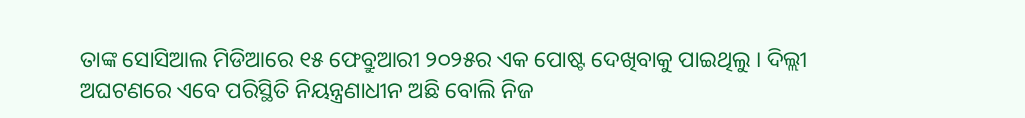ତାଙ୍କ ସୋସିଆଲ ମିଡିଆରେ ୧୫ ଫେବ୍ରୁଆରୀ ୨୦୨୫ର ଏକ ପୋଷ୍ଟ ଦେଖିବାକୁ ପାଇଥିଲୁ । ଦିଲ୍ଲୀ ଅଘଟଣରେ ଏବେ ପରିସ୍ଥିତି ନିୟନ୍ତ୍ରଣାଧୀନ ଅଛି ବୋଲି ନିଜ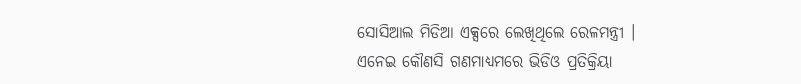ସୋସିଆଲ ମିଡିଆ ଏକ୍ସରେ ଲେଖିଥିଲେ ରେଳମନ୍ତ୍ରୀ ।
ଏନେଇ କୌଣସି ଗଣମାଧ୍ୟମରେ ଭିଡିଓ ପ୍ରତିକ୍ରିୟା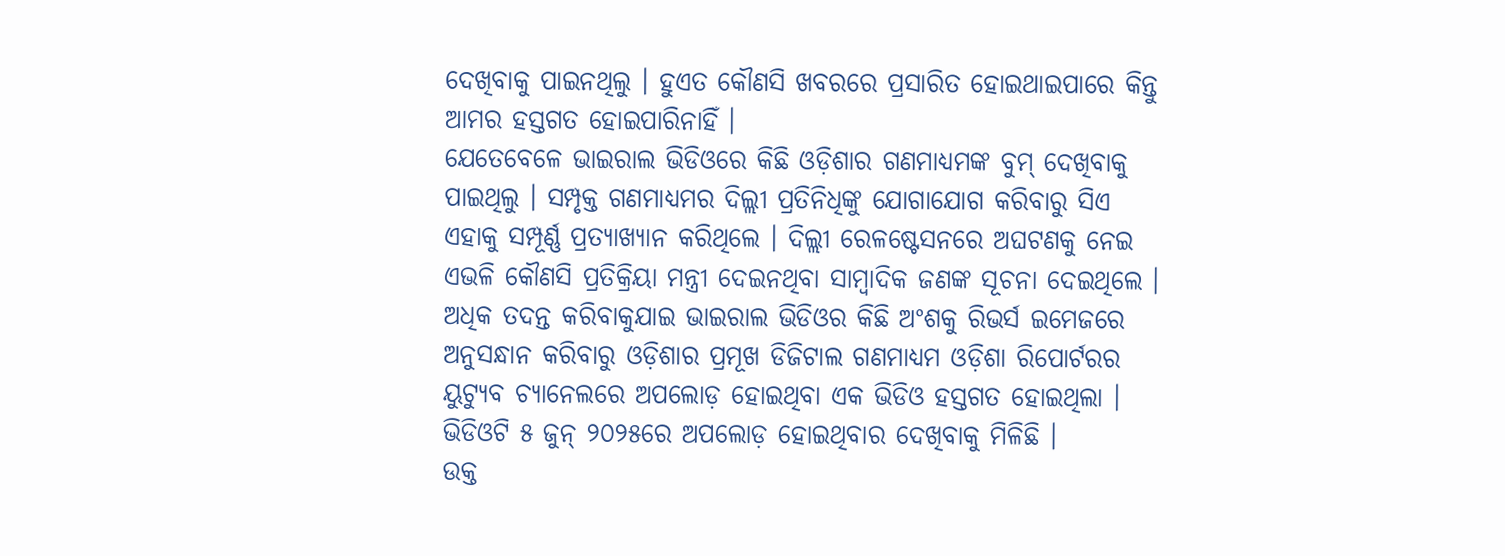ଦେଖିବାକୁ ପାଇନଥିଲୁ । ହୁଏତ କୌଣସି ଖବରରେ ପ୍ରସାରିତ ହୋଇଥାଇପାରେ କିନ୍ତୁ ଆମର ହସ୍ତଗତ ହୋଇପାରିନାହିଁ ।
ଯେତେବେଳେ ଭାଇରାଲ ଭିଡିଓରେ କିଛି ଓଡ଼ିଶାର ଗଣମାଧ୍ୟମଙ୍କ ବୁମ୍ ଦେଖିବାକୁ ପାଇଥିଲୁ । ସମ୍ପୃକ୍ତ ଗଣମାଧ୍ୟମର ଦିଲ୍ଲୀ ପ୍ରତିନିଧିଙ୍କୁ ଯୋଗାଯୋଗ କରିବାରୁ ସିଏ ଏହାକୁ ସମ୍ପୂର୍ଣ୍ଣ ପ୍ରତ୍ୟାଖ୍ୟାନ କରିଥିଲେ । ଦିଲ୍ଲୀ ରେଳଷ୍ଟେସନରେ ଅଘଟଣକୁ ନେଇ ଏଭଳି କୌଣସି ପ୍ରତିକ୍ରିୟା ମନ୍ତ୍ରୀ ଦେଇନଥିବା ସାମ୍ବାଦିକ ଜଣଙ୍କ ସୂଚନା ଦେଇଥିଲେ ।
ଅଧିକ ତଦନ୍ତ କରିବାକୁଯାଇ ଭାଇରାଲ ଭିଡିଓର କିଛି ଅଂଶକୁ ରିଭର୍ସ ଇମେଜରେ ଅନୁସନ୍ଧାନ କରିବାରୁ ଓଡ଼ିଶାର ପ୍ରମୂଖ ଡିଜିଟାଲ ଗଣମାଧ୍ୟମ ଓଡ଼ିଶା ରିପୋର୍ଟରର ୟୁଟ୍ୟୁବ ଚ୍ୟାନେଲରେ ଅପଲୋଡ଼ ହୋଇଥିବା ଏକ ଭିଡିଓ ହସ୍ତଗତ ହୋଇଥିଲା । ଭିଡିଓଟି ୫ ଜୁନ୍ ୨୦୨୫ରେ ଅପଲୋଡ଼ ହୋଇଥିବାର ଦେଖିବାକୁ ମିଳିଛି ।
ଉକ୍ତ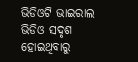ଭିଡିଓଟି ଭାଇରାଲ ଭିଡିଓ ସଦୃଶ ହୋଇଥିବାରୁ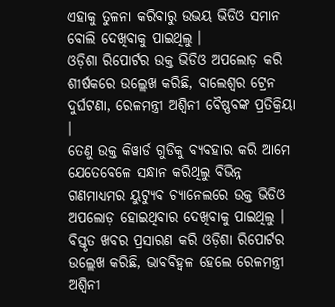ଏହାକୁ ତୁଳନା କରିବାରୁ ଉଭୟ ଭିଡିଓ ସମାନ ବୋଲି ଦେଖିବାକୁ ପାଇଥିଲୁ ।
ଓଡ଼ିଶା ରିପୋର୍ଟର ଉକ୍ତ ଭିଡିଓ ଅପଲୋଡ଼ କରି ଶୀର୍ଷକରେ ଉଲ୍ଲେଖ କରିଛି, ବାଲେଶ୍ୱର ଟ୍ରେନ ଦୁର୍ଘଟଣା, ରେଳମନ୍ତ୍ରୀ ଅଶ୍ୱିନୀ ବୈଷ୍ଣବଙ୍କ ପ୍ରତିକ୍ରିୟା ।
ତେଣୁ ଉକ୍ତ କିୱାର୍ଡ ଗୁଡିକୁ ବ୍ୟବହାର କରି ଆମେ ଯେତେବେଳେ ସନ୍ଧାନ କରିଥିଲୁ ବିଭିନ୍ନ ଗଣମାଧ୍ୟମର ୟୁଟ୍ୟୁବ ଚ୍ୟାନେଲରେ ଉକ୍ତ ଭିଡିଓ ଅପଲୋଡ଼ ହୋଇଥିବାର ଦେଖିବାକୁ ପାଇଥିଲୁ ।
ବିସ୍ତୃତ ଖବର ପ୍ରସାରଣ କରି ଓଡ଼ିଶା ରିପୋର୍ଟର ଉଲ୍ଲେଖ କରିଛି, ଭାବବିହ୍ୱଳ ହେଲେ ରେଳମନ୍ତ୍ରୀ ଅଶ୍ୱିନୀ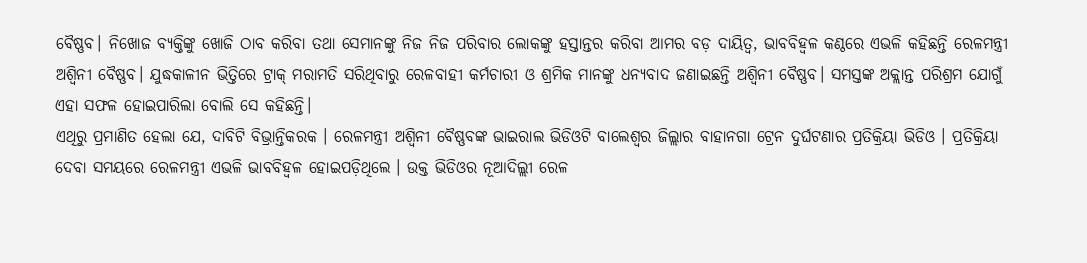ବୈଷ୍ଣବ। ନିଖୋଜ ବ୍ୟକ୍ତିଙ୍କୁ ଖୋଜି ଠାବ କରିବା ତଥା ସେମାନଙ୍କୁ ନିଜ ନିଜ ପରିବାର ଲୋକଙ୍କୁ ହସ୍ତାନ୍ତର କରିବା ଆମର ବଡ଼ ଦାୟିତ୍ୱ, ଭାବବିହ୍ୱଳ କଣ୍ଠରେ ଏଭଳି କହିଛନ୍ତି ରେଳମନ୍ତ୍ରୀ ଅଶ୍ୱିନୀ ବୈଷ୍ଣବ। ଯୁଦ୍ଧକାଳୀନ ଭିତ୍ତିରେ ଟ୍ରାକ୍ ମରାମତି ସରିଥିବାରୁ ରେଳବାହୀ କର୍ମଚାରୀ ଓ ଶ୍ରମିକ ମାନଙ୍କୁ ଧନ୍ୟବାଦ ଜଣାଇଛନ୍ତି ଅଶ୍ୱିନୀ ବୈଷ୍ଣବ। ସମସ୍ତଙ୍କ ଅକ୍ଲାନ୍ତ ପରିଶ୍ରମ ଯୋଗୁଁ ଏହା ସଫଳ ହୋଇପାରିଲା ବୋଲି ସେ କହିଛନ୍ତି।
ଏଥିରୁ ପ୍ରମାଣିତ ହେଲା ଯେ, ଦାବିଟି ବିଭ୍ରାନ୍ତିକରକ । ରେଳମନ୍ତ୍ରୀ ଅଶ୍ୱିନୀ ବୈଷ୍ଣବଙ୍କ ଭାଇରାଲ ଭିଡିଓଟି ବାଲେଶ୍ୱର ଜିଲ୍ଲାର ବାହାନଗା ଟ୍ରେନ ଦୁର୍ଘଟଣାର ପ୍ରତିକ୍ରିୟା ଭିଡିଓ । ପ୍ରତିକ୍ରିୟା ଦେବା ସମୟରେ ରେଳମନ୍ତ୍ରୀ ଏଭଳି ଭାବବିହ୍ଵଳ ହୋଇପଡ଼ିଥିଲେ । ଉକ୍ତ ଭିଡିଓର ନୂଆଦିଲ୍ଲୀ ରେଳ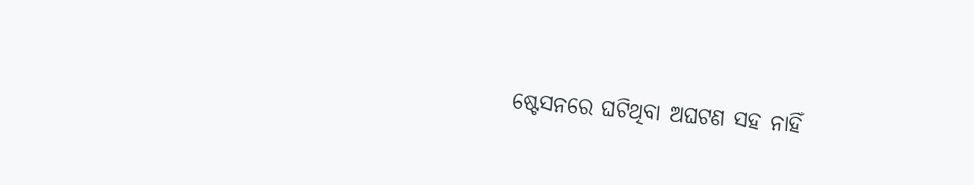ଷ୍ଟେସନରେ ଘଟିଥିବା ଅଘଟଣ ସହ ନାହିଁ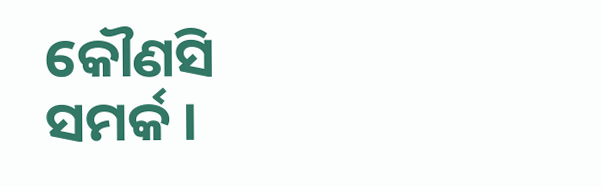କୌଣସି ସମର୍କ ।